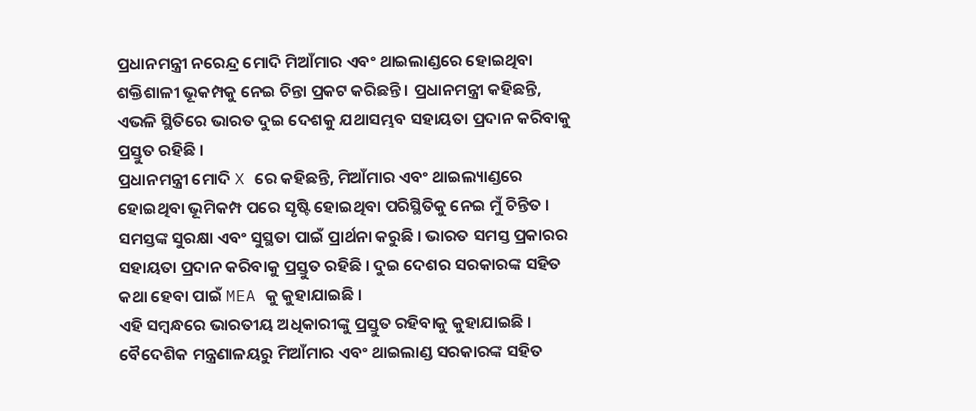ପ୍ରଧାନମନ୍ତ୍ରୀ ନରେନ୍ଦ୍ର ମୋଦି ମିଆଁମାର ଏବଂ ଥାଇଲାଣ୍ଡରେ ହୋଇଥିବା ଶକ୍ତିଶାଳୀ ଭୂକମ୍ପକୁ ନେଇ ଚିନ୍ତା ପ୍ରକଟ କରିଛନ୍ତି । ପ୍ରଧାନମନ୍ତ୍ରୀ କହିଛନ୍ତି, ଏଭଳି ସ୍ଥିତିରେ ଭାରତ ଦୁଇ ଦେଶକୁ ଯଥାସମ୍ଭବ ସହାୟତା ପ୍ରଦାନ କରିବାକୁ ପ୍ରସ୍ତୁତ ରହିଛି ।
ପ୍ରଧାନମନ୍ତ୍ରୀ ମୋଦି X ରେ କହିଛନ୍ତି, ମିଆଁମାର ଏବଂ ଥାଇଲ୍ୟାଣ୍ଡରେ ହୋଇଥିବା ଭୂମିକମ୍ପ ପରେ ସୃଷ୍ଟି ହୋଇଥିବା ପରିସ୍ଥିତିକୁ ନେଇ ମୁଁ ଚିନ୍ତିତ । ସମସ୍ତଙ୍କ ସୁରକ୍ଷା ଏବଂ ସୁସ୍ଥତା ପାଇଁ ପ୍ରାର୍ଥନା କରୁଛି । ଭାରତ ସମସ୍ତ ପ୍ରକାରର ସହାୟତା ପ୍ରଦାନ କରିବାକୁ ପ୍ରସ୍ତୁତ ରହିଛି । ଦୁଇ ଦେଶର ସରକାରଙ୍କ ସହିତ କଥା ହେବା ପାଇଁ MEA କୁ କୁହାଯାଇଛି ।
ଏହି ସମ୍ବନ୍ଧରେ ଭାରତୀୟ ଅଧିକାରୀଙ୍କୁ ପ୍ରସ୍ତୁତ ରହିବାକୁ କୁହାଯାଇଛି । ବୈଦେଶିକ ମନ୍ତ୍ରଣାଳୟରୁ ମିଆଁମାର ଏବଂ ଥାଇଲାଣ୍ଡ ସରକାରଙ୍କ ସହିତ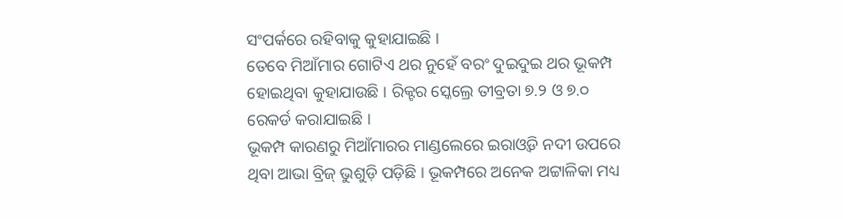ସଂପର୍କରେ ରହିବାକୁ କୁହାଯାଇଛି ।
ତେବେ ମିଆଁମାର ଗୋଟିଏ ଥର ନୁହେଁ ବରଂ ଦୁଇଦୁଇ ଥର ଭୂକମ୍ପ ହୋଇଥିବା କୁହାଯାଉଛି । ରିକ୍ଟର ସ୍କେଲ୍ରେ ତୀବ୍ରତା ୭.୨ ଓ ୭.୦ ରେକର୍ଡ କରାଯାଇଛି ।
ଭୂକମ୍ପ କାରଣରୁ ମିଆଁମାରର ମାଣ୍ଡଲେରେ ଇରାଓ୍ବଡି ନଦୀ ଉପରେ ଥିବା ଆଭା ବ୍ରିଜ୍ ଭୁଶୁଡ଼ି ପଡ଼ିଛି । ଭୂକମ୍ପରେ ଅନେକ ଅଟ୍ଟାଳିକା ମଧ୍ୟ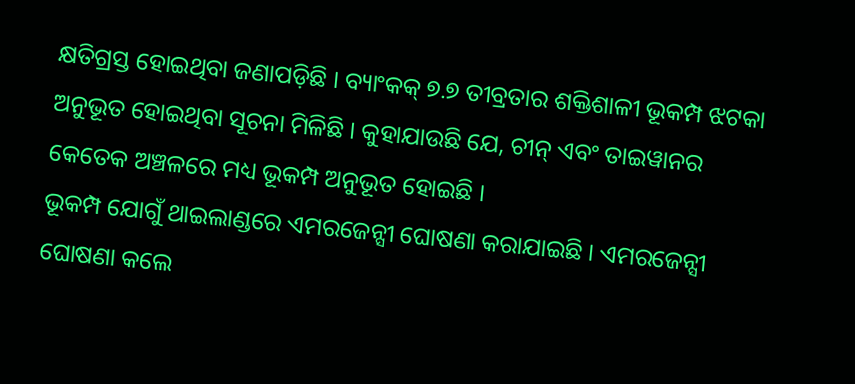କ୍ଷତିଗ୍ରସ୍ତ ହୋଇଥିବା ଜଣାପଡ଼ିଛି । ବ୍ୟାଂକକ୍ ୭.୭ ତୀବ୍ରତାର ଶକ୍ତିଶାଳୀ ଭୂକମ୍ପ ଝଟକା ଅନୁଭୂତ ହୋଇଥିବା ସୂଚନା ମିଳିଛି । କୁହାଯାଉଛି ଯେ, ଚୀନ୍ ଏବଂ ତାଇୱାନର କେତେକ ଅଞ୍ଚଳରେ ମଧ୍ୟ ଭୂକମ୍ପ ଅନୁଭୂତ ହୋଇଛି ।
ଭୂକମ୍ପ ଯୋଗୁଁ ଥାଇଲାଣ୍ଡରେ ଏମରଜେନ୍ସୀ ଘୋଷଣା କରାଯାଇଛି । ଏମରଜେନ୍ସୀ ଘୋଷଣା କଲେ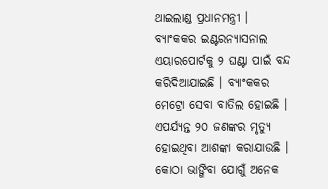ଥାଇଲାଣ୍ଡ ପ୍ରଧାନମନ୍ତ୍ରୀ । ବ୍ୟାଂକକର ଇଣ୍ଟରନ୍ୟାସନାଲ ଏୟାରପୋର୍ଟକୁ ୨ ଘଣ୍ଟା ପାଇଁ ବନ୍ଦ କରିଦିଆଯାଇଛି । ବ୍ୟାଂକକର ମେଟ୍ରୋ ସେବା ବାତିଲ ହୋଇଛି । ଏପର୍ଯ୍ୟନ୍ତ ୨୦ ଜଣଙ୍କର ମୃତ୍ୟୁ ହୋଇଥିବା ଆଶଙ୍କା କରାଯାଉଛି । କୋଠା ଭାଙ୍ଗିବା ଯୋଗୁଁ ଅନେକ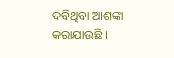ଦବିଥିବା ଆଶଙ୍କା କରାଯାଉଛି ।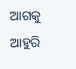ଆଗକୁ ଆହୁରି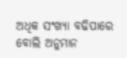ଅଧିକ ସଂଖ୍ୟା ବଢିପାରେ ବୋଲି ଅନୁମାନ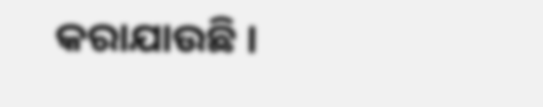କରାଯାଉଛି ।